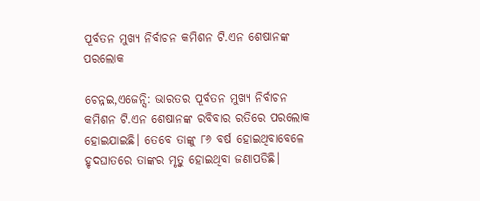ପୂର୍ବତନ ମୁଖ୍ୟ ନିର୍ବାଚନ କମିଶନ ଟି.ଏନ ଶେଷାନଙ୍କ ପରଲୋକ

ଚେନ୍ନଇ,ଏଜେନ୍ସି: ଭାରତର ପୂର୍ବତନ ମୁଖ୍ୟ ନିର୍ବାଚନ କମିଶନ ଟି.ଏନ ଶେଷାନଙ୍କ ରବିବାର ରତିରେ ପରଲୋକ ହୋଇଯାଇଛି। ତେବେ ତାଙ୍କୁ ୮୬ ବର୍ଷ ହୋଇଥିବାବେଳେ ହୃଦଘାତରେ ତାଙ୍କର ମୃତ୍ୱୁ ହୋଇଥିବା ଜଣାପଡିଛି।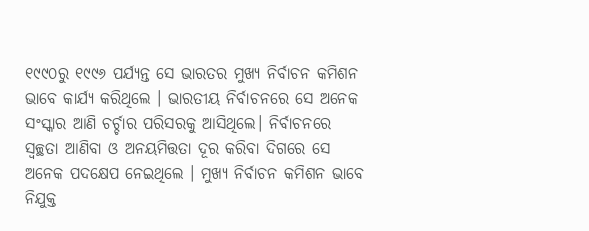୧୯୯୦ରୁ ୧୯୯୬ ପର୍ଯ୍ୟନ୍ତ ସେ ଭାରତର ମୁଖ୍ୟ ନିର୍ବାଚନ କମିଶନ ଭାବେ କାର୍ଯ୍ୟ କରିଥିଲେ । ଭାରତୀୟ ନିର୍ବାଚନରେ ସେ ଅନେକ ସଂସ୍କାର ଆଣି ଚର୍ଚ୍ଚାର ପରିସରକୁ ଆସିଥିଲେ। ନିର୍ବାଚନରେ ସ୍ୱଚ୍ଛତା ଆଣିବା ଓ ଅନୟମିତ୍ତତା ଦୂର କରିବା ଦିଗରେ ସେ ଅନେକ ପଦକ୍ଷେପ ନେଇଥିଲେ । ମୁଖ୍ୟ ନିର୍ବାଚନ କମିଶନ ଭାବେ ନିଯୁକ୍ତ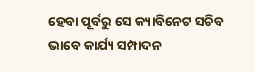ହେବା ପୂର୍ବରୁ ସେ କ୍ୟାବିନେଟ ସଚିବ ଭାବେ କାର୍ଯ୍ୟ ସମ୍ପାଦନ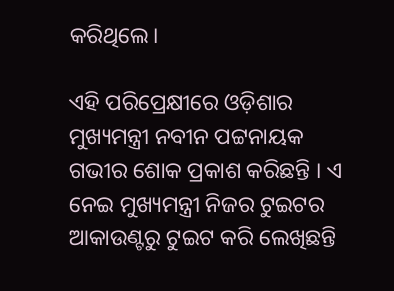କରିଥିଲେ।

ଏହି ପରିପ୍ରେକ୍ଷୀରେ ଓଡ଼ିଶାର ମୁଖ୍ୟମନ୍ତ୍ରୀ ନବୀନ ପଟ୍ଟନାୟକ ଗଭୀର ଶୋକ ପ୍ରକାଶ କରିଛନ୍ତି । ଏ ନେଇ ମୁଖ୍ୟମନ୍ତ୍ରୀ ନିଜର ଟୁଇଟର ଆକାଉଣ୍ଟରୁ ଟୁଇଟ କରି ଲେଖିଛନ୍ତି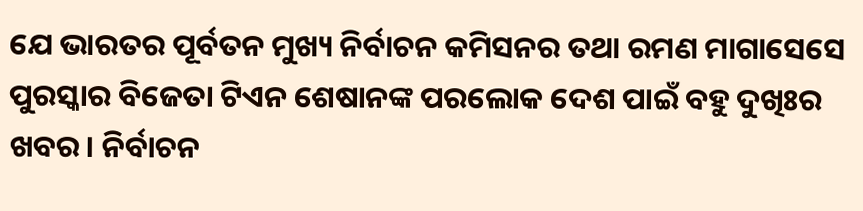ଯେ ଭାରତର ପୂର୍ବତନ ମୁଖ୍ୟ ନିର୍ବାଚନ କମିସନର ତଥା ରମଣ ମାଗାସେସେ ପୁରସ୍କାର ବିଜେତା ଟିଏନ ଶେଷାନଙ୍କ ପରଲୋକ ଦେଶ ପାଇଁ ବହୁ ଦୁଖିଃର ଖବର। ନିର୍ବାଚନ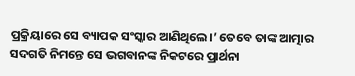ପ୍ରକ୍ରିୟାରେ ସେ ବ୍ୟାପକ ସଂସ୍କାର ଆଣିଥିଲେ।’ ତେବେ ତାଙ୍କ ଆତ୍ମାର ସଦଗତି ନିମନ୍ତେ ସେ ଭଗବାନଙ୍କ ନିକଟରେ ପ୍ରାର୍ଥନା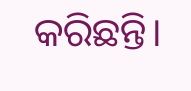କରିଛନ୍ତି।